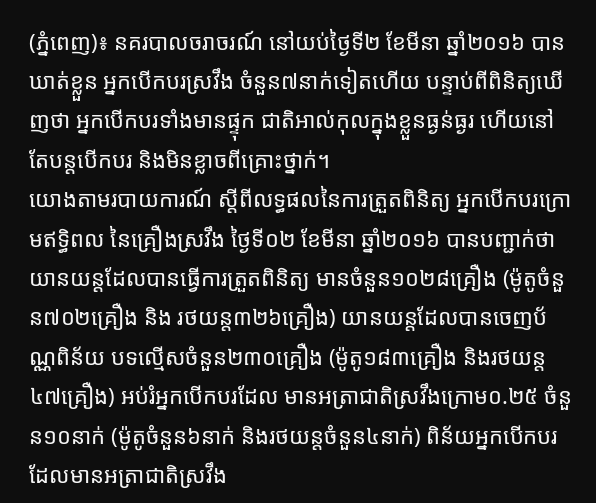(ភ្នំពេញ)៖ នគរបាលចរាចរណ៍ នៅយប់ថ្ងៃទី២ ខែមីនា ឆ្នាំ២០១៦ បានឃាត់ខ្លួន អ្នកបើកបរស្រវឹង ចំនួន៧នាក់ទៀតហើយ បន្ទាប់ពីពិនិត្យឃើញថា អ្នកបើកបរទាំងមានផ្ទុក ជាតិអាល់កុលក្នុងខ្លួនធ្ងន់ធ្ងរ ហើយនៅតែបន្តបើកបរ និងមិនខ្លាចពីគ្រោះថ្នាក់។
យោងតាមរបាយការណ៍ ស្តីពីលទ្ធផលនៃការត្រួតពិនិត្យ អ្នកបើកបរក្រោមឥទ្ធិពល នៃគ្រឿងស្រវឹង ថ្ងៃទី០២ ខែមីនា ឆ្នាំ២០១៦ បានបញ្ជាក់ថា យានយន្តដែលបានធ្វើការត្រួតពិនិត្យ មានចំនួន១០២៨គ្រឿង (ម៉ូតូចំនួន៧០២គ្រឿង និង រថយន្ត៣២៦គ្រឿង) យានយន្តដែលបានចេញប័ណ្ណពិន័យ បទល្មើសចំនួន២៣០គ្រឿង (ម៉ូតូ១៨៣គ្រឿង និងរថយន្ត៤៧គ្រឿង) អប់រំអ្នកបើកបរដែល មានអត្រាជាតិស្រវឹងក្រោម០.២៥ ចំនួន១០នាក់ (ម៉ូតូចំនួន៦នាក់ និងរថយន្តចំនួន៤នាក់) ពិន័យអ្នកបើកបរដែលមានអត្រាជាតិស្រវឹង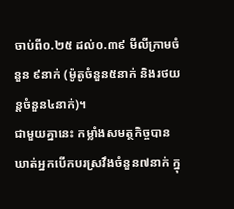ចាប់ពី០.២៥ ដល់០.៣៩ មីលីក្រាមចំនួន ៩នាក់ (ម៉ូតូចំនួន៥នាក់ និងរថយន្តចំនួន៤នាក់)។
ជាមួយគ្នានេះ កម្លាំងសមត្ថកិច្ចបាន ឃាត់អ្នកបើកបរស្រវឹងចំនួន៧នាក់ ក្នុ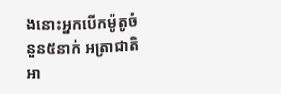ងនោះអ្នកបើកម៉ូតូចំនួន៥នាក់ អត្រាជាតិអា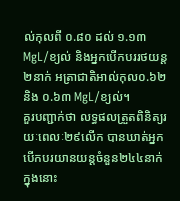ល់កុលពី ០.៨០ ដល់ ១.១៣ MgL/ខ្យល់ និងអ្នកបើកបររថយន្ត២នាក់ អត្រាជាតិអាល់កុល០.៦២ និង ០.៦៣ MgL/ខ្យល់។
គួរបញ្ជាក់ថា លទ្ធផលត្រួតពិនិត្យរយៈពេលៈ២៩លើក បានឃាត់អ្នកបើកបរយានយន្តចំនួន២៤៤នាក់ ក្នុងនោះ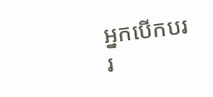អ្នកបើកបររ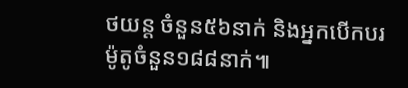ថយន្ត ចំនួន៥៦នាក់ និងអ្នកបើកបរម៉ូតូចំនួន១៨៨នាក់៕